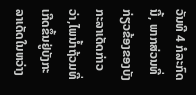ວັນທີ 4 ກໍລະກົດນີ້, ພາກສ່ວນທີ່ກ່ຽວຂ້ອງຂອງບັງກະລາເດັດກ່າວວ່າ,ໄພນ້ຳຖ້ວມທີ່ເກີດຂຶ້ນຢູ່ບັງກະລາເດັດໃນຫວ່າງ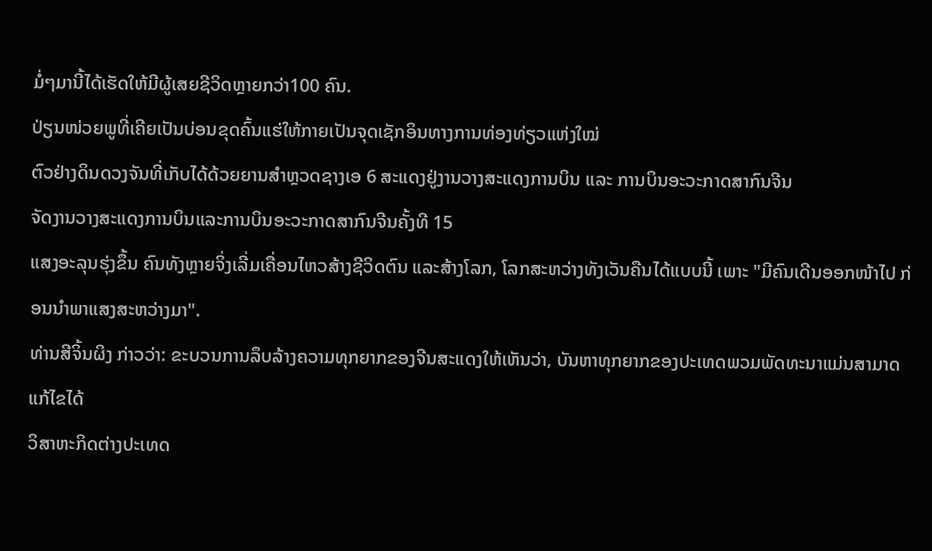ມໍ່ໆມານີ້ໄດ້ເຮັດໃຫ້ມີຜູ້ເສຍຊີວິດຫຼາຍກວ່າ100 ຄົນ.
ປ່ຽນໜ່ວຍພູທີ່ເຄີຍເປັນບ່ອນຂຸດຄົ້ນແຮ່ໃຫ້ກາຍເປັນຈຸດເຊັກອິນທາງການທ່ອງທ່ຽວແຫ່ງໃໝ່
ຕົວຢ່າງດິນດວງຈັນທີ່ເກັບໄດ້ດ້ວຍຍານສຳຫຼວດຊາງເອ 6 ສະແດງຢູ່ງານວາງສະແດງການບິນ ແລະ ການບິນອະວະກາດສາກົນຈີນ
ຈັດງານວາງສະແດງການບິນແລະການບິນອະວະກາດສາກົນຈີນຄັ້ງທີ 15
ແສງອະລຸນຮຸ່ງຂຶ້ນ ຄົນທັງຫຼາຍຈິ່ງເລີ່ມເຄື່ອນໄຫວສ້າງຊີວິດຕົນ ແລະສ້າງໂລກ, ໂລກສະຫວ່າງທັງເວັນຄືນໄດ້ແບບນີ້ ເພາະ "ມີຄົນເດີນອອກໜ້າໄປ ກ່ອນນໍາພາແສງສະຫວ່າງມາ".
ທ່ານສີຈິ້ນຜິງ ກ່າວວ່າ: ຂະບວນການລຶບລ້າງຄວາມທຸກຍາກຂອງຈີນສະແດງໃຫ້ເຫັນວ່າ, ບັນຫາທຸກຍາກຂອງປະເທດພວມພັດທະນາແມ່ນສາມາດແກ້ໄຂໄດ້
ວິສາຫະກິດຕ່າງປະເທດ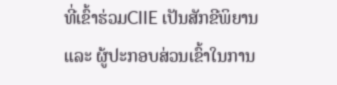ທີ່ເຂົ້າຮ່ວມCIIE ເປັນສັກຂີພິຍານ ແລະ ຜູ້ປະກອບສ່ວນເຂົ້າໃນການ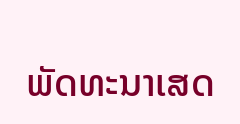ພັດທະນາເສດ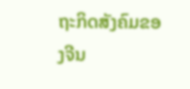ຖະກິດສັງຄົມຂອງຈີນ